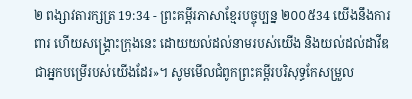២ ពង្សាវតារក្សត្រ 19:34 - ព្រះគម្ពីរភាសាខ្មែរបច្ចុប្បន្ន ២០០៥34 យើងនឹងការពារ ហើយសង្គ្រោះក្រុងនេះ ដោយយល់ដល់នាមរបស់យើង និងយល់ដល់ដាវីឌ ជាអ្នកបម្រើរបស់យើងដែរ»។ សូមមើលជំពូកព្រះគម្ពីរបរិសុទ្ធកែសម្រួល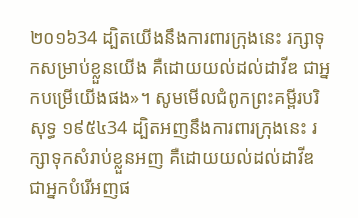២០១៦34 ដ្បិតយើងនឹងការពារក្រុងនេះ រក្សាទុកសម្រាប់ខ្លួនយើង គឺដោយយល់ដល់ដាវីឌ ជាអ្នកបម្រើយើងផង»។ សូមមើលជំពូកព្រះគម្ពីរបរិសុទ្ធ ១៩៥៤34 ដ្បិតអញនឹងការពារក្រុងនេះ រក្សាទុកសំរាប់ខ្លួនអញ គឺដោយយល់ដល់ដាវីឌ ជាអ្នកបំរើអញផ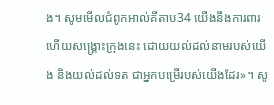ង។ សូមមើលជំពូកអាល់គីតាប34 យើងនឹងការពារ ហើយសង្គ្រោះក្រុងនេះ ដោយយល់ដល់នាមរបស់យើង និងយល់ដល់ទត ជាអ្នកបម្រើរបស់យើងដែរ»។ សូ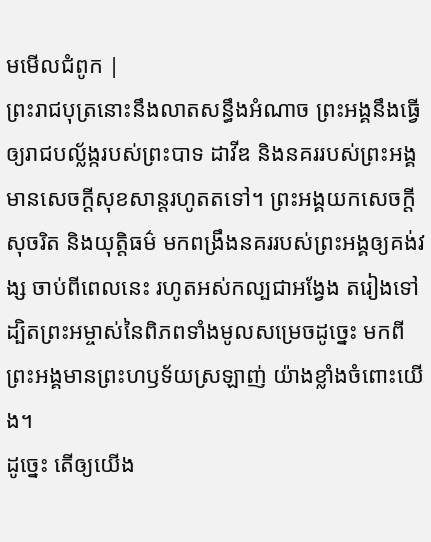មមើលជំពូក |
ព្រះរាជបុត្រនោះនឹងលាតសន្ធឹងអំណាច ព្រះអង្គនឹងធ្វើឲ្យរាជបល្ល័ង្ករបស់ព្រះបាទ ដាវីឌ និងនគររបស់ព្រះអង្គ មានសេចក្ដីសុខសាន្តរហូតតទៅ។ ព្រះអង្គយកសេចក្ដីសុចរិត និងយុត្តិធម៌ មកពង្រឹងនគររបស់ព្រះអង្គឲ្យគង់វង្ស ចាប់ពីពេលនេះ រហូតអស់កល្បជាអង្វែង តរៀងទៅ ដ្បិតព្រះអម្ចាស់នៃពិភពទាំងមូលសម្រេចដូច្នេះ មកពីព្រះអង្គមានព្រះហឫទ័យស្រឡាញ់ យ៉ាងខ្លាំងចំពោះយើង។
ដូច្នេះ តើឲ្យយើង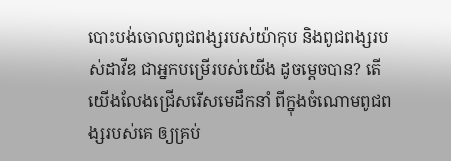បោះបង់ចោលពូជពង្សរបស់យ៉ាកុប និងពូជពង្សរបស់ដាវីឌ ជាអ្នកបម្រើរបស់យើង ដូចម្ដេចបាន? តើយើងលែងជ្រើសរើសមេដឹកនាំ ពីក្នុងចំណោមពូជពង្សរបស់គេ ឲ្យគ្រប់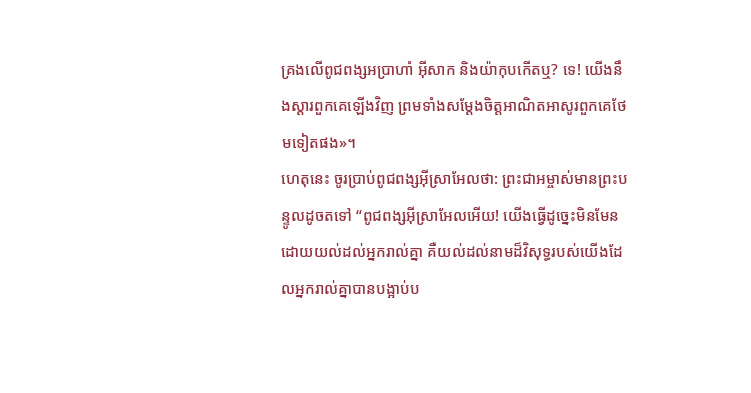គ្រងលើពូជពង្សអប្រាហាំ អ៊ីសាក និងយ៉ាកុបកើតឬ? ទេ! យើងនឹងស្ដារពួកគេឡើងវិញ ព្រមទាំងសម្តែងចិត្តអាណិតអាសូរពួកគេថែមទៀតផង»។
ហេតុនេះ ចូរប្រាប់ពូជពង្សអ៊ីស្រាអែលថា: ព្រះជាអម្ចាស់មានព្រះបន្ទូលដូចតទៅ “ពូជពង្សអ៊ីស្រាអែលអើយ! យើងធ្វើដូច្នេះមិនមែនដោយយល់ដល់អ្នករាល់គ្នា គឺយល់ដល់នាមដ៏វិសុទ្ធរបស់យើងដែលអ្នករាល់គ្នាបានបង្អាប់ប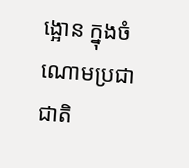ង្អោន ក្នុងចំណោមប្រជាជាតិ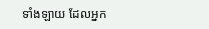ទាំងឡាយ ដែលអ្នក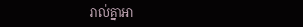រាល់គ្នាអា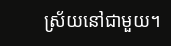ស្រ័យនៅជាមួយ។